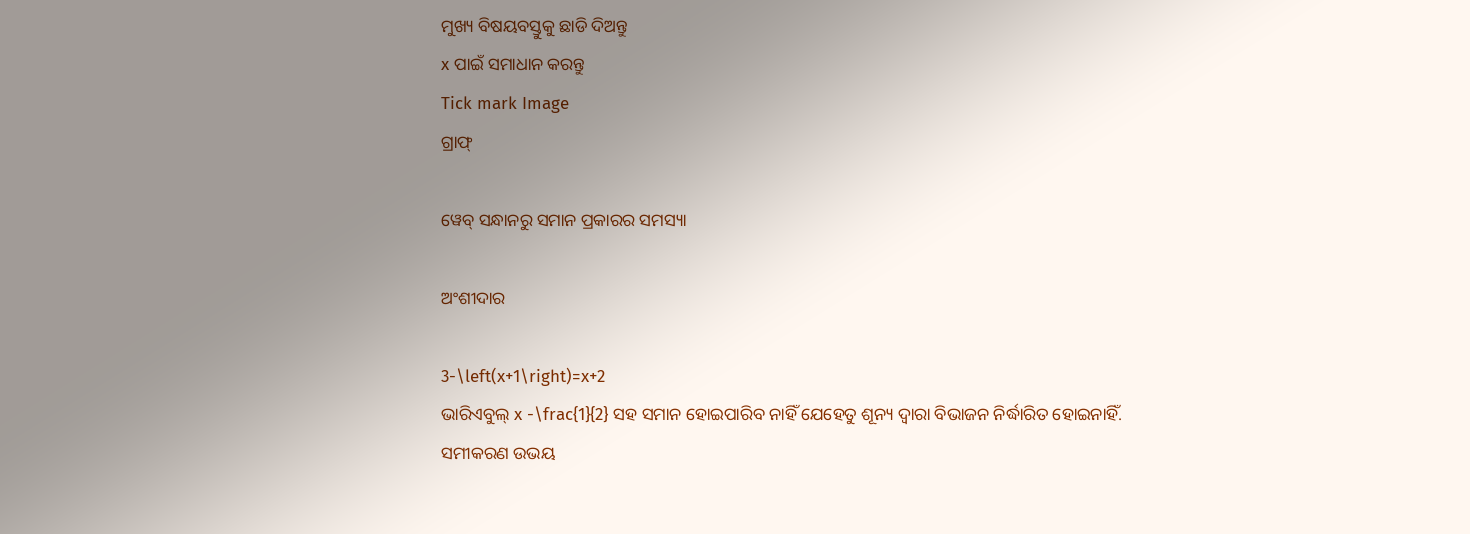ମୁଖ୍ୟ ବିଷୟବସ୍ତୁକୁ ଛାଡି ଦିଅନ୍ତୁ
x ପାଇଁ ସମାଧାନ କରନ୍ତୁ
Tick mark Image
ଗ୍ରାଫ୍

ୱେବ୍ ସନ୍ଧାନରୁ ସମାନ ପ୍ରକାରର ସମସ୍ୟା

ଅଂଶୀଦାର

3-\left(x+1\right)=x+2
ଭାରିଏବୁଲ୍‌ x -\frac{1}{2} ସହ ସମାନ ହୋଇପାରିବ ନାହିଁ ଯେହେତୁ ଶୂନ୍ୟ ଦ୍ୱାରା ବିଭାଜନ ନିର୍ଦ୍ଧାରିତ ହୋଇନାହିଁ. ସମୀକରଣ ଉଭୟ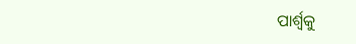ପାର୍ଶ୍ୱକୁ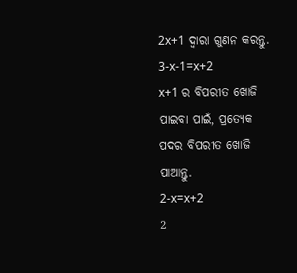2x+1 ଦ୍ୱାରା ଗୁଣନ କରନ୍ତୁ.
3-x-1=x+2
x+1 ର ବିପରୀତ ଖୋଜି ପାଇବା ପାଇଁ, ପ୍ରତ୍ୟେକ ପଦର ବିପରୀତ ଖୋଜି ପାଆନ୍ତୁ.
2-x=x+2
2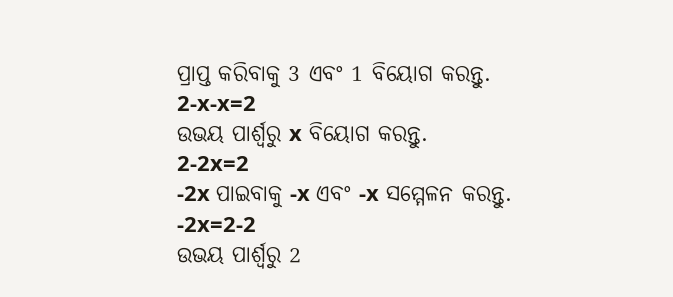ପ୍ରାପ୍ତ କରିବାକୁ 3 ଏବଂ 1 ବିୟୋଗ କରନ୍ତୁ.
2-x-x=2
ଉଭୟ ପାର୍ଶ୍ୱରୁ x ବିୟୋଗ କରନ୍ତୁ.
2-2x=2
-2x ପାଇବାକୁ -x ଏବଂ -x ସମ୍ମେଳନ କରନ୍ତୁ.
-2x=2-2
ଉଭୟ ପାର୍ଶ୍ୱରୁ 2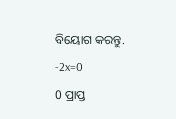ବିୟୋଗ କରନ୍ତୁ.
-2x=0
0 ପ୍ରାପ୍ତ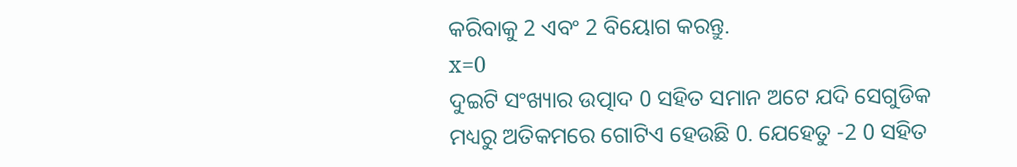କରିବାକୁ 2 ଏବଂ 2 ବିୟୋଗ କରନ୍ତୁ.
x=0
ଦୁଇଟି ସଂଖ୍ୟାର ଉତ୍ପାଦ 0 ସହିତ ସମାନ ଅଟେ ଯଦି ସେଗୁଡିକ ମଧ୍ୟରୁ ଅତିକମରେ ଗୋଟିଏ ହେଉଛି 0. ଯେହେତୁ -2 0 ସହିତ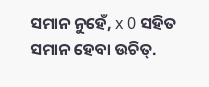ସମାନ ନୁହେଁ, x 0 ସହିତ ସମାନ ହେବା ଉଚିତ୍‌.